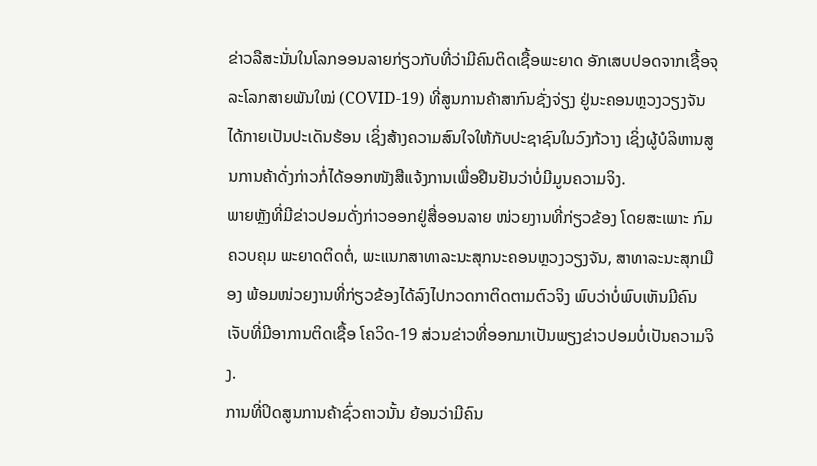ຂ່າວລືສະນັ່ນໃນໂລກອອນລາຍກ່ຽວກັບທີ່ວ່າມີຄົນຕິດເຊື້ອພະຍາດ ອັກເສບປອດຈາກເຊື້ອຈຸລະໂລກສາຍພັນໃໝ່ (COVID-19) ທີ່ສູນການຄ້າສາກົນຊັ່ງຈ່ຽງ ຢູ່ນະຄອນຫຼວງວຽງຈັນ ໄດ້ກາຍເປັນປະເດັນຮ້ອນ ເຊິ່ງສ້າງຄວາມສົນໃຈໃຫ້ກັບປະຊາຊົນໃນວົງກ້ວາງ ເຊິ່ງຜູ້ບໍລິຫານສູນການຄ້າດັ່ງກ່າວກໍ່ໄດ້ອອກໜັງສືແຈ້ງການເພື່ອຢືນຢັນວ່າບໍ່ມີມູນຄວາມຈິງ.
ພາຍຫຼັງທີ່ມີຂ່າວປອມດັ່ງກ່າວອອກຢູ່ສື່ອອນລາຍ ໜ່ວຍງານທີ່ກ່ຽວຂ້ອງ ໂດຍສະເພາະ ກົມຄວບຄຸມ ພະຍາດຕິດຕໍ່, ພະແນກສາທາລະນະສຸກນະຄອນຫຼວງວຽງຈັນ, ສາທາລະນະສຸກເມືອງ ພ້ອມໜ່ວຍງານທີ່ກ່ຽວຂ້ອງໄດ້ລົງໄປກວດກາຕິດຕາມຕົວຈິງ ພົບວ່າບໍ່ພົບເຫັນມີຄົນເຈັບທີ່ມີອາການຕິດເຊື້ອ ໂຄວິດ-19 ສ່ວນຂ່າວທີ່ອອກມາເປັນພຽງຂ່າວປອມບໍ່ເປັນຄວາມຈິງ.
ການທີ່ປິດສູນການຄ້າຊົ່ວຄາວນັ້ນ ຍ້ອນວ່າມີຄົນ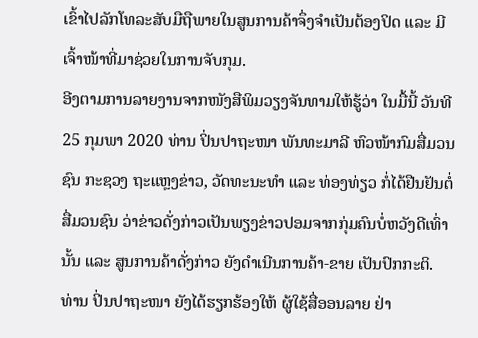ເຂົ້າໄປລັກໂທລະສັບມືຖືພາຍໃນສູນການຄ້າຈຶ່ງຈຳເປັນຕ້ອງປິດ ແລະ ມີເຈົ້າໜ້າທີ່ມາຊ່ວຍໃນການຈັບກຸມ.
ອີງຕາມການລາຍງານຈາກໜັງສືພິມວຽງຈັນທາມໃຫ້ຮູ້ວ່າ ໃນມື້ນີ້ ວັນທີ 25 ກຸມພາ 2020 ທ່ານ ປິ່ນປາຖະໜາ ພັນທະມາລີ ຫົວໜ້າກົມສື່ມວນຊົນ ກະຊວງ ຖະແຫຼງຂ່າວ, ວັດທະນະທຳ ແລະ ທ່ອງທ່ຽວ ກໍ່ໄດ້ຢືນຢັນຕໍ່ສື່ມວນຊົນ ວ່າຂ່າວດັ່ງກ່າວເປັນພຽງຂ່າວປອມຈາກກຸ່ມຄົນບໍ່ຫວັງດີເທົ່ານັ້ນ ແລະ ສູນການຄ້າດັ່ງກ່າວ ຍັງດຳເນີນການຄ້າ-ຂາຍ ເປັນປົກກະຕິ.
ທ່ານ ປິ່ນປາຖະໜາ ຍັງໄດ້ຮຽກຮ້ອງໃຫ້ ຜູ້ໃຊ້ສື່ອອນລາຍ ຢ່າ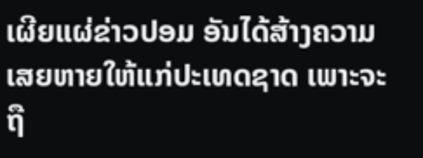ເຜີຍແຜ່ຂ່າວປອມ ອັນໄດ້ສ້າງຄວາມເສຍຫາຍໃຫ້ແກ່ປະເທດຊາດ ເພາະຈະ ຖື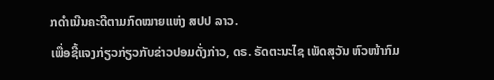ກດຳເນີນຄະດີຕາມກົດໝາຍແຫ່ງ ສປປ ລາວ.
ເພື່ອຊີ້ແຈງກ່ຽວກ່ຽວກັບຂ່າວປອມດັ່ງກ່າວ, ດຣ. ຣັດຕະນະໄຊ ເພັດສຸວັນ ຫົວໜ້າກົມ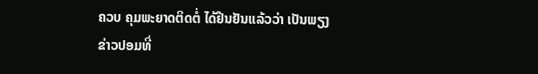ຄວບ ຄຸມພະຍາດຕິດຕໍ່ ໄດ້ຢືນຢັນແລ້ວວ່າ ເປັນພຽງຂ່າວປອມທີ່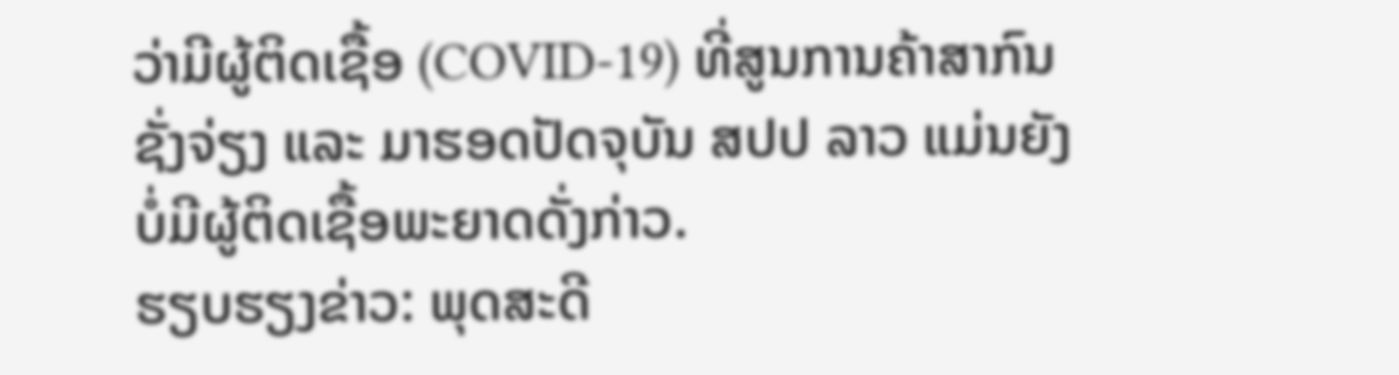ວ່າມີຜູ້ຕິດເຊື້ອ (COVID-19) ທີ່ສູນການຄ້າສາກົນຊັ່ງຈ່ຽງ ແລະ ມາຮອດປັດຈຸບັນ ສປປ ລາວ ແມ່ນຍັງບໍ່ມີຜູ້ຕິດເຊື້ອພະຍາດດັ່ງກ່າວ.
ຮຽບຮຽງຂ່າວ: ພຸດສະດີ